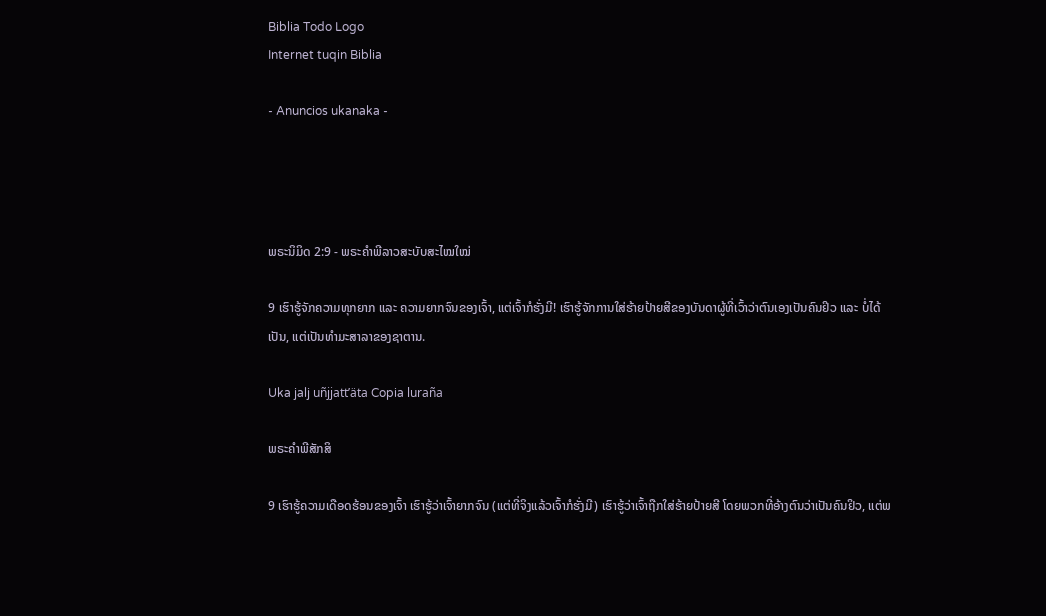Biblia Todo Logo
Internet tuqin Biblia

- Anuncios ukanaka -




ພຣະນິມິດ 2:9 - ພຣະຄຳພີລາວສະບັບສະໄໝໃໝ່

9 ເຮົາຮູ້ຈັກຄວາມທຸກຍາກ ແລະ ຄວາມຍາກຈົນຂອງເຈົ້າ, ແຕ່ເຈົ້າກໍຮັ່ງມີ! ເຮົາຮູ້ຈັກການໃສ່ຮ້າຍປ້າຍສີຂອງບັນດາຜູ້ທີ່ເວົ້າວ່າຕົນເອງເປັນຄົນຢິວ ແລະ ບໍ່ໄດ້ເປັນ, ແຕ່ເປັນທຳມະສາລາຂອງຊາຕານ.

Uka jalj uñjjattʼäta Copia luraña

ພຣະຄຳພີສັກສິ

9 ເຮົາຮູ້ຄວາມເດືອດຮ້ອນຂອງເຈົ້າ ເຮົາຮູ້ວ່າເຈົ້າຍາກຈົນ (ແຕ່ທີ່ຈິງແລ້ວເຈົ້າກໍຮັ່ງມີ) ເຮົາຮູ້ວ່າເຈົ້າຖືກໃສ່ຮ້າຍປ້າຍສີ ໂດຍພວກທີ່ອ້າງຕົນວ່າເປັນຄົນຢິວ, ແຕ່ພ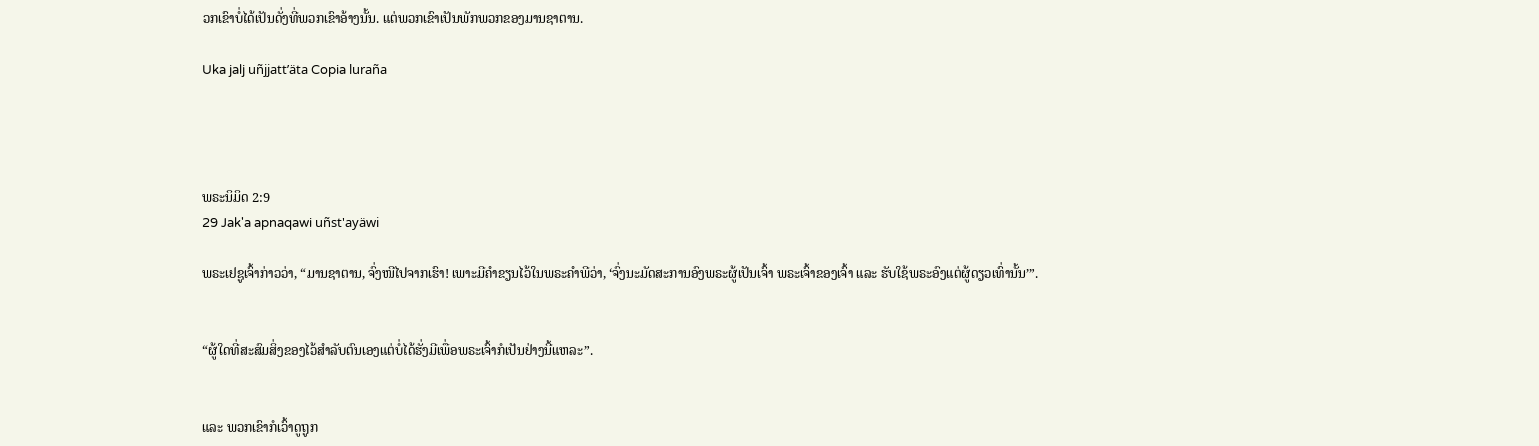ວກເຂົາບໍ່ໄດ້ເປັນດັ່ງທີ່ພວກເຂົາອ້າງນັ້ນ. ແຕ່ພວກເຂົາເປັນພັກພວກຂອງມານຊາຕານ.

Uka jalj uñjjattʼäta Copia luraña




ພຣະນິມິດ 2:9
29 Jak'a apnaqawi uñst'ayäwi

ພຣະເຢຊູເຈົ້າກ່າວວ່າ, “ມານຊາຕານ, ຈົ່ງໜີໄປຈາກເຮົາ! ເພາະມີຄຳຂຽນໄວ້ໃນພຣະຄຳພີວ່າ, ‘ຈົ່ງນະມັດສະການອົງພຣະຜູ້ເປັນເຈົ້າ ພຣະເຈົ້າຂອງເຈົ້າ ແລະ ຮັບໃຊ້ພຣະອົງແຕ່ຜູ້ດຽວເທົ່ານັ້ນ’”.


“ຜູ້ໃດທີ່ສະສົມສິ່ງຂອງໄວ້ສຳລັບຕົນເອງແຕ່ບໍ່ໄດ້ຮັ່ງມີເພື່ອພຣະເຈົ້າກໍເປັນຢ່າງນີ້ແຫລະ”.


ແລະ ພວກເຂົາກໍເວົ້າດູຖູກ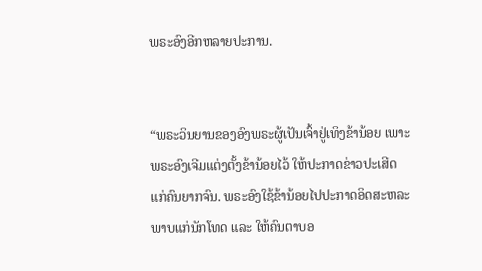ພຣະອົງອີກຫລາຍປະການ.


“ພຣະວິນຍານຂອງອົງພຣະຜູ້ເປັນເຈົ້າຢູ່ເທິງຂ້ານ້ອຍ ເພາະພຣະອົງເຈີມແຕ່ງຕັ້ງຂ້ານ້ອຍໄວ້ ໃຫ້ປະກາດຂ່າວປະເສີດແກ່ຄົນຍາກຈົນ. ພຣະອົງໃຊ້ຂ້ານ້ອຍໄປປະກາດອິດສະຫລະພາບແກ່ນັກໂທດ ແລະ ໃຫ້ຄົນຕາບອ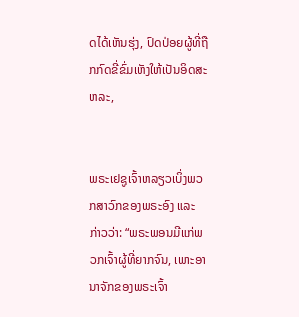ດໄດ້ເຫັນຮຸ່ງ, ປົດປ່ອຍຜູ້ທີ່ຖືກກົດຂີ່ຂົ່ມເຫັງໃຫ້ເປັນອິດສະຫລະ,


ພຣະເຢຊູເຈົ້າຫລຽວເບິ່ງພວກສາວົກຂອງພຣະອົງ ແລະ ກ່າວວ່າ: “ພຣະພອນມີແກ່ພວກເຈົ້າຜູ້ທີ່ຍາກຈົນ, ເພາະອານາຈັກຂອງພຣະເຈົ້າ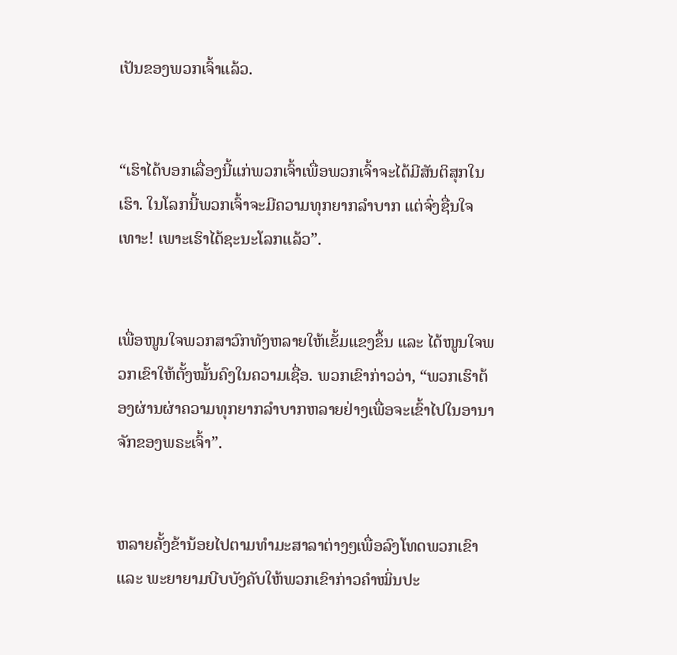ເປັນຂອງພວກເຈົ້າແລ້ວ.


“ເຮົາໄດ້ບອກເລື່ອງນີ້ແກ່ພວກເຈົ້າເພື່ອພວກເຈົ້າຈະໄດ້ມີສັນຕິສຸກໃນເຮົາ. ໃນໂລກນີ້ພວກເຈົ້າຈະມີຄວາມທຸກຍາກລໍາບາກ ແຕ່ຈົ່ງຊື່ນໃຈເທາະ! ເພາະເຮົາໄດ້ຊະນະໂລກແລ້ວ”.


ເພື່ອໜູນໃຈພວກສາວົກທັງຫລາຍໃຫ້ເຂັ້ມແຂງຂຶ້ນ ແລະ ໄດ້ໜູນໃຈພວກເຂົາໃຫ້ຕັ້ງໝັ້ນຄົງໃນຄວາມເຊື່ອ. ພວກເຂົາກ່າວວ່າ, “ພວກເຮົາຕ້ອງຜ່ານຜ່າຄວາມທຸກຍາກລຳບາກຫລາຍຢ່າງເພື່ອຈະເຂົ້າໄປໃນອານາຈັກຂອງພຣະເຈົ້າ”.


ຫລາຍຄັ້ງຂ້ານ້ອຍໄປຕາມທຳມະສາລາຕ່າງໆເພື່ອລົງໂທດພວກເຂົາ ແລະ ພະຍາຍາມບີບບັງຄັບໃຫ້ພວກເຂົາກ່າວຄຳໝິ່ນປະ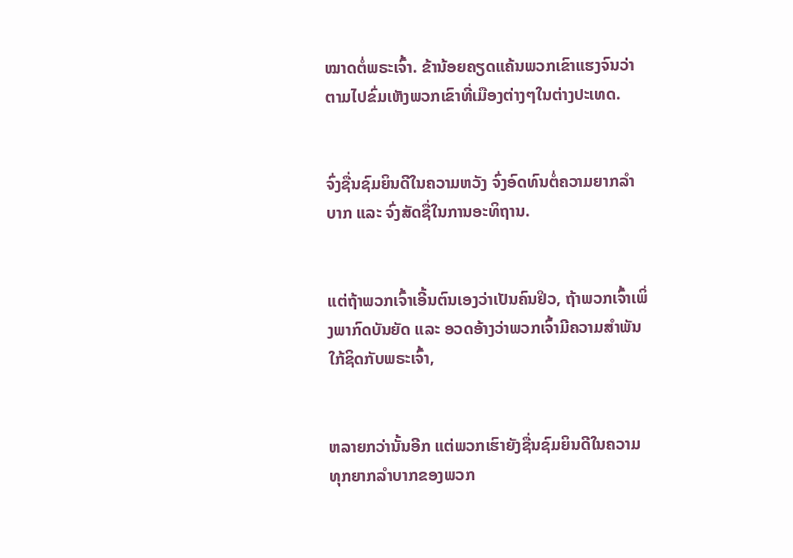ໝາດຕໍ່ພຣະເຈົ້າ. ຂ້ານ້ອຍຄຽດແຄ້ນພວກເຂົາແຮງຈົນວ່າຕາມໄປຂົ່ມເຫັງພວກເຂົາທີ່ເມືອງຕ່າງໆໃນຕ່າງປະເທດ.


ຈົ່ງຊື່ນຊົມຍິນດີໃນຄວາມຫວັງ ຈົ່ງອົດທົນຕໍ່ຄວາມຍາກລໍາບາກ ແລະ ຈົ່ງສັດຊື່ໃນການອະທິຖານ.


ແຕ່ຖ້າພວກເຈົ້າເອີ້ນຕົນເອງວ່າເປັນຄົນຢິວ, ຖ້າພວກເຈົ້າເພິ່ງພາກົດບັນຍັດ ແລະ ອວດອ້າງວ່າພວກເຈົ້າມີຄວາມສຳພັນໃກ້ຊິດກັບພຣະເຈົ້າ,


ຫລາຍກວ່ານັ້ນອີກ ແຕ່ພວກເຮົາຍັງຊື່ນຊົມຍິນດີໃນຄວາມທຸກຍາກລໍາບາກຂອງພວກ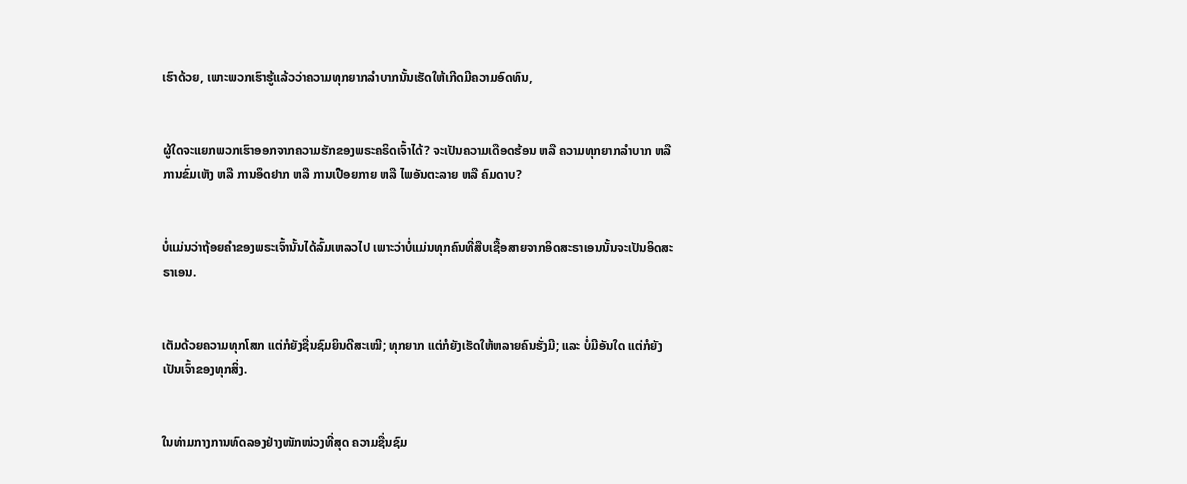ເຮົາດ້ວຍ, ເພາະພວກເຮົາຮູ້ແລ້ວວ່າຄວາມທຸກຍາກລໍາບາກນັ້ນເຮັດໃຫ້ເກີດມີຄວາມອົດທົນ,


ຜູ້ໃດຈະແຍກພວກເຮົາອອກຈາກຄວາມຮັກຂອງພຣະຄຣິດເຈົ້າໄດ້? ຈະເປັນຄວາມເດືອດຮ້ອນ ຫລື ຄວາມທຸກຍາກລຳບາກ ຫລື ການຂົ່ມເຫັງ ຫລື ການອຶດຢາກ ຫລື ການເປືອຍກາຍ ຫລື ໄພອັນຕະລາຍ ຫລື ຄົມດາບ?


ບໍ່ແມ່ນວ່າຖ້ອຍຄຳຂອງພຣະເຈົ້ານັ້ນໄດ້ລົ້ມເຫລວໄປ ເພາະວ່າບໍ່ແມ່ນທຸກຄົນທີ່ສືບເຊື້ອສາຍຈາກອິດສະຣາເອນນັ້ນຈະເປັນອິດສະຣາເອນ.


ເຕັມດ້ວຍຄວາມທຸກໂສກ ແຕ່ກໍຍັງຊື່ນຊົມຍິນດີສະເໝີ; ທຸກຍາກ ແຕ່ກໍຍັງເຮັດໃຫ້ຫລາຍຄົນຮັ່ງມີ; ແລະ ບໍ່ມີອັນໃດ ແຕ່ກໍຍັງເປັນເຈົ້າຂອງທຸກສິ່ງ.


ໃນທ່າມກາງການທົດລອງຢ່າງໜັກໜ່ວງທີ່ສຸດ ຄວາມຊື່ນຊົມ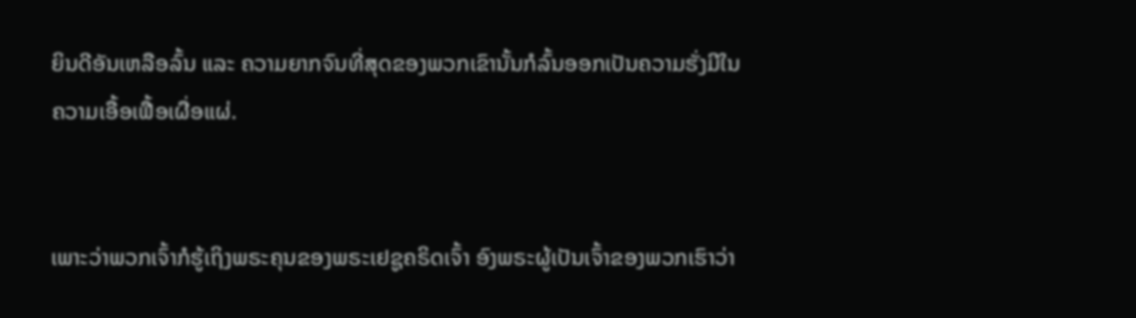ຍິນດີອັນເຫລືອລົ້ນ ແລະ ຄວາມຍາກຈົນທີ່ສຸດຂອງພວກເຂົານັ້ນກໍລົ້ນອອກເປັນຄວາມຮັ່ງມີໃນຄວາມເອື້ອເຟື້ອເຜື່ອແຜ່.


ເພາະວ່າພວກເຈົ້າກໍຮູ້ເຖິງພຣະຄຸນຂອງພຣະເຢຊູຄຣິດເຈົ້າ ອົງພຣະຜູ້ເປັນເຈົ້າຂອງພວກເຮົາວ່າ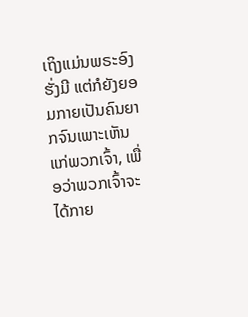ເຖິງແມ່ນພຣະອົງຮັ່ງມີ ແຕ່ກໍຍັງຍອມກາຍເປັນຄົນຍາກຈົນເພາະເຫັນແກ່ພວກເຈົ້າ, ເພື່ອວ່າພວກເຈົ້າຈະໄດ້ກາຍ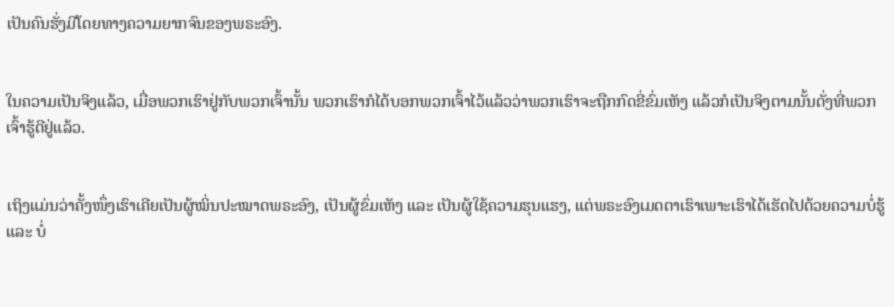ເປັນຄົນຮັ່ງມີໂດຍທາງຄວາມຍາກຈົນຂອງພຣະອົງ.


ໃນຄວາມເປັນຈິງແລ້ວ, ເມື່ອພວກເຮົາຢູ່ກັບພວກເຈົ້ານັ້ນ ພວກເຮົາກໍໄດ້ບອກພວກເຈົ້າໄວ້ແລ້ວວ່າພວກເຮົາຈະຖືກກົດຂີ່ຂົ່ມເຫັງ ແລ້ວກໍເປັນຈິງຕາມນັ້ນດັ່ງທີ່ພວກເຈົ້າຮູ້ດີຢູ່ແລ້ວ.


ເຖິງແມ່ນວ່າຄັ້ງໜຶ່ງເຮົາເຄີຍເປັນຜູ້ໝິ່ນປະໝາດພຣະອົງ, ເປັນຜູ້ຂົ່ມເຫັງ ແລະ ເປັນຜູ້ໃຊ້ຄວາມຮຸນແຮງ, ແຕ່ພຣະອົງເມດຕາເຮົາເພາະເຮົາໄດ້ເຮັດໄປດ້ວຍຄວາມບໍ່ຮູ້ ແລະ ບໍ່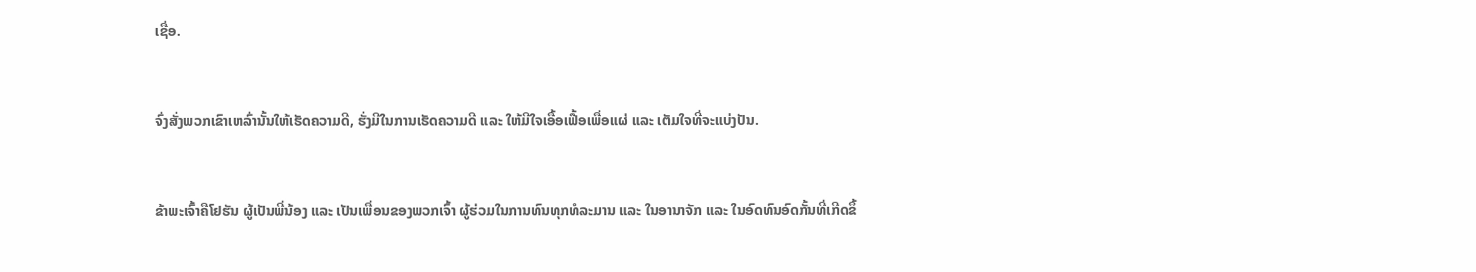ເຊື່ອ.


ຈົ່ງສັ່ງພວກເຂົາເຫລົ່ານັ້ນໃຫ້ເຮັດຄວາມດີ, ຮັ່ງມີໃນການເຮັດຄວາມດີ ແລະ ໃຫ້ມີໃຈເອື້ອເຟື້ອເພື່ອແຜ່ ແລະ ເຕັມໃຈທີ່ຈະແບ່ງປັນ.


ຂ້າພະເຈົ້າຄືໂຢຮັນ ຜູ້ເປັນພີ່ນ້ອງ ແລະ ເປັນເພື່ອນຂອງພວກເຈົ້າ ຜູ້ຮ່ວມໃນການທົນທຸກທໍລະມານ ແລະ ໃນອານາຈັກ ແລະ ໃນອົດທົນອົດກັ້ນທີ່ເກີດຂຶ້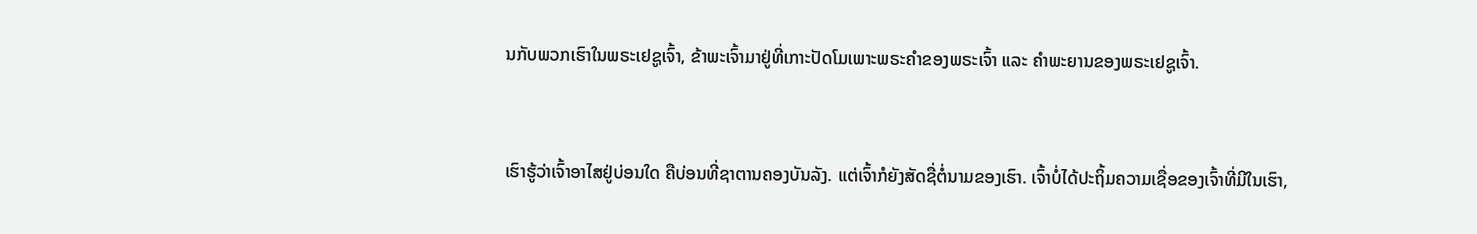ນກັບພວກເຮົາໃນພຣະເຢຊູເຈົ້າ, ຂ້າພະເຈົ້າມາຢູ່ທີ່ເກາະປັດໂມເພາະພຣະຄຳຂອງພຣະເຈົ້າ ແລະ ຄຳພະຍານຂອງພຣະເຢຊູເຈົ້າ.


ເຮົາຮູ້ວ່າເຈົ້າອາໄສຢູ່ບ່ອນໃດ ຄືບ່ອນທີ່ຊາຕານຄອງບັນລັງ. ແຕ່ເຈົ້າກໍຍັງສັດຊື່ຕໍ່ນາມຂອງເຮົາ. ເຈົ້າບໍ່ໄດ້ປະຖິ້ມຄວາມເຊື່ອຂອງເຈົ້າທີ່ມີໃນເຮົາ,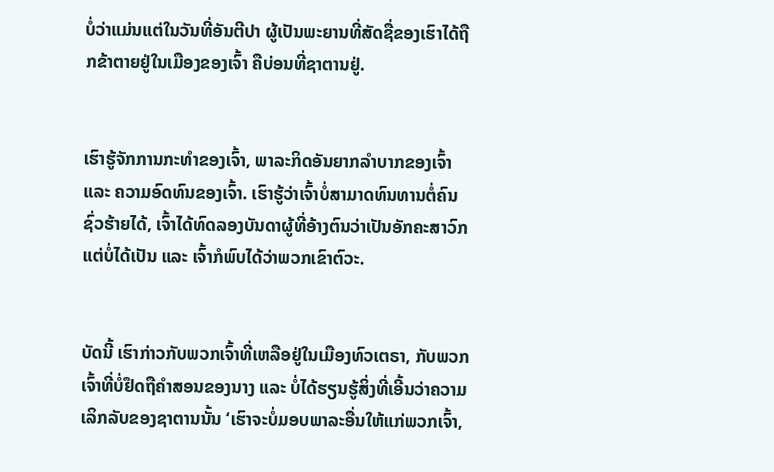ບໍ່ວ່າແມ່ນແຕ່ໃນວັນທີ່ອັນຕີປາ ຜູ້ເປັນພະຍານທີ່ສັດຊື່ຂອງເຮົາໄດ້ຖືກຂ້າຕາຍຢູ່ໃນເມືອງຂອງເຈົ້າ ຄືບ່ອນທີ່ຊາຕານຢູ່.


ເຮົາຮູ້ຈັກການກະທຳຂອງເຈົ້າ, ພາລະກິດອັນຍາກລຳບາກຂອງເຈົ້າ ແລະ ຄວາມອົດທົນຂອງເຈົ້າ. ເຮົາຮູ້ວ່າເຈົ້າບໍ່ສາມາດທົນທານຕໍ່ຄົນຊົ່ວຮ້າຍໄດ້, ເຈົ້າໄດ້ທົດລອງບັນດາຜູ້ທີ່ອ້າງຕົນວ່າເປັນອັກຄະສາວົກແຕ່ບໍ່ໄດ້ເປັນ ແລະ ເຈົ້າກໍພົບໄດ້ວ່າພວກເຂົາຕົວະ.


ບັດນີ້ ເຮົາກ່າວກັບພວກເຈົ້າທີ່ເຫລືອຢູ່ໃນເມືອງທົວເຕຣາ, ກັບພວກເຈົ້າທີ່ບໍ່ຢຶດຖືຄຳສອນຂອງນາງ ແລະ ບໍ່ໄດ້ຮຽນຮູ້ສິ່ງທີ່ເອີ້ນວ່າຄວາມເລິກລັບຂອງຊາຕານນັ້ນ ‘ເຮົາຈະບໍ່ມອບພາລະອື່ນໃຫ້ແກ່ພວກເຈົ້າ,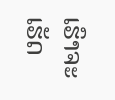ເຮົາຈະເຮັດ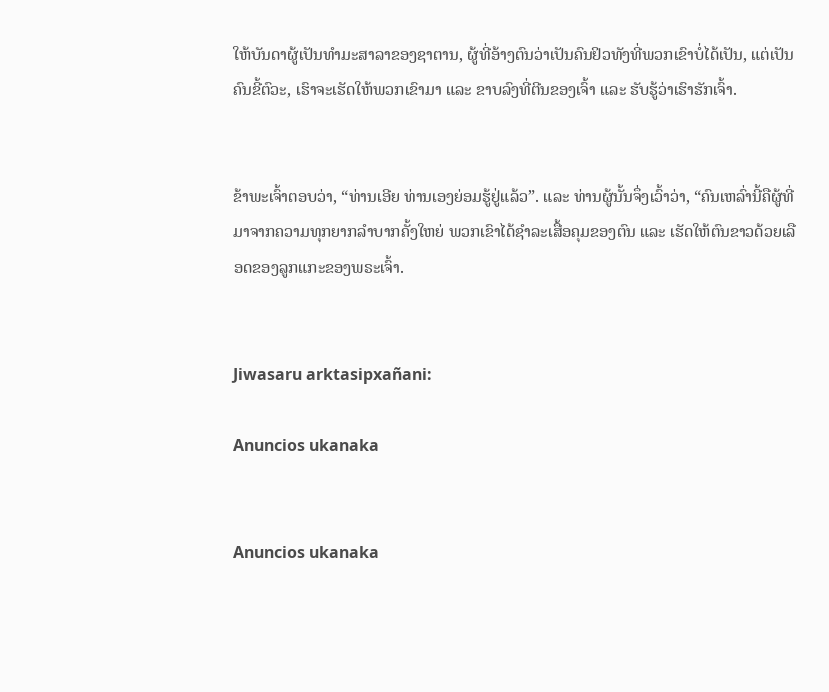ໃຫ້ບັນດາຜູ້ເປັນທຳມະສາລາຂອງຊາຕານ, ຜູ້ທີ່ອ້າງຕົນວ່າເປັນຄົນຢິວທັງທີ່ພວກເຂົາບໍ່ໄດ້ເປັນ, ແຕ່ເປັນຄົນຂີ້ຕົວະ, ເຮົາຈະເຮັດໃຫ້ພວກເຂົາມາ ແລະ ຂາບລົງທີ່ຕີນຂອງເຈົ້າ ແລະ ຮັບຮູ້ວ່າເຮົາຮັກເຈົ້າ.


ຂ້າພະເຈົ້າຕອບວ່າ, “ທ່ານເອີຍ ທ່ານເອງຍ່ອມຮູ້ຢູ່ແລ້ວ”. ແລະ ທ່ານຜູ້ນັ້ນຈຶ່ງເວົ້າວ່າ, “ຄົນເຫລົ່ານີ້ຄືຜູ້ທີ່ມາຈາກຄວາມທຸກຍາກລຳບາກຄັ້ງໃຫຍ່ ພວກເຂົາໄດ້ຊຳລະເສື້ອຄຸມຂອງຕົນ ແລະ ເຮັດໃຫ້ຕົນຂາວດ້ວຍເລືອດຂອງລູກແກະຂອງພຣະເຈົ້າ.


Jiwasaru arktasipxañani:

Anuncios ukanaka


Anuncios ukanaka